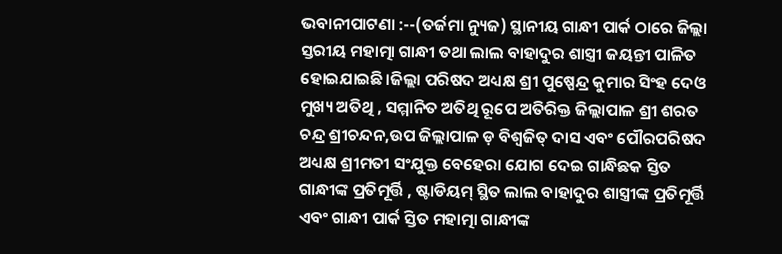ଭବାନୀପାଟଣା :--(ତର୍ଜମା ନ୍ୟୁଜ) ସ୍ଥାନୀୟ ଗାନ୍ଧୀ ପାର୍କ ଠାରେ ଜିଲ୍ଲା ସ୍ତରୀୟ ମହାତ୍ମା ଗାନ୍ଧୀ ତଥା ଲାଲ ବାହାଦୁର ଶାସ୍ତ୍ରୀ ଜୟନ୍ତୀ ପାଳିତ ହୋଇଯାଇଛି।ଜିଲ୍ଲା ପରିଷଦ ଅଧ୍ୟକ୍ଷ ଶ୍ରୀ ପୁଷ୍ପେନ୍ଦ୍ର କୁମାର ସିଂହ ଦେଓ ମୁଖ୍ୟ ଅତିଥି , ସମ୍ମାନିତ ଅତିଥି ରୂପେ ଅତିରିକ୍ତ ଜିଲ୍ଲାପାଳ ଶ୍ରୀ ଶରତ ଚନ୍ଦ୍ର ଶ୍ରୀଚନ୍ଦନ,ଉପ ଜିଲ୍ଲାପାଳ ଡ଼ ବିଶ୍ୱଜିତ୍ ଦାସ ଏବଂ ପୌରପରିଷଦ ଅଧ୍ୟକ୍ଷ ଶ୍ରୀମତୀ ସଂଯୁକ୍ତ ବେହେରା ଯୋଗ ଦେଇ ଗାନ୍ଧିଛକ ସ୍ତିତ ଗାନ୍ଧୀଙ୍କ ପ୍ରତିମୂର୍ତ୍ତି , ଷ୍ଟାଡିୟମ୍ ସ୍ଥିତ ଲାଲ ବାହାଦୁର ଶାସ୍ତ୍ରୀଙ୍କ ପ୍ରତିମୂର୍ତ୍ତି ଏବଂ ଗାନ୍ଧୀ ପାର୍କ ସ୍ତିତ ମହାତ୍ମା ଗାନ୍ଧୀଙ୍କ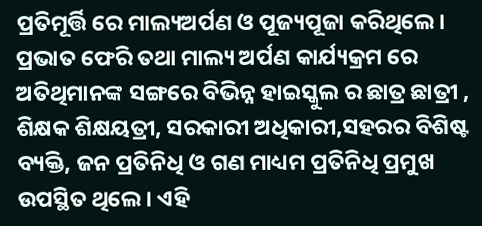ପ୍ରତିମୂର୍ତ୍ତି ରେ ମାଲ୍ୟଅର୍ପଣ ଓ ପୂଜ୍ୟପୂଜା କରିଥିଲେ। ପ୍ରଭାତ ଫେରି ତଥା ମାଲ୍ୟ ଅର୍ପଣ କାର୍ଯ୍ୟକ୍ରମ ରେ ଅତିଥିମାନଙ୍କ ସଙ୍ଗରେ ବିଭିନ୍ନ ହାଇସ୍କୁଲ ର ଛାତ୍ର ଛାତ୍ରୀ , ଶିକ୍ଷକ ଶିକ୍ଷୟତ୍ରୀ, ସରକାରୀ ଅଧିକାରୀ,ସହରର ବିଶିଷ୍ଟ ବ୍ୟକ୍ତି, ଜନ ପ୍ରତିନିଧି ଓ ଗଣ ମାଧ୍ୟମ ପ୍ରତିନିଧି ପ୍ରମୁଖ ଉପସ୍ଥିତ ଥିଲେ। ଏହି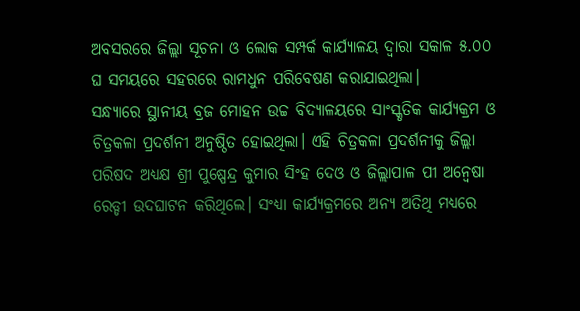ଅବସରରେ ଜିଲ୍ଲା ସୂଚନା ଓ ଲୋକ ସମ୍ପର୍କ କାର୍ଯ୍ୟାଳୟ ଦ୍ଵାରା ସକାଳ ୫.୦୦ ଘ ସମୟରେ ସହରରେ ରାମଧୁନ ପରିବେଷଣ କରାଯାଇଥିଲା।
ସନ୍ଧ୍ୟାରେ ସ୍ଥାନୀୟ ବ୍ରଜ ମୋହନ ଉଚ୍ଚ ବିଦ୍ୟାଳୟରେ ସାଂସ୍କୃତିକ କାର୍ଯ୍ୟକ୍ରମ ଓ ଚିତ୍ରକଳା ପ୍ରଦର୍ଶନୀ ଅନୁଷ୍ଠିତ ହୋଇଥିଲା। ଏହି ଚିତ୍ରକଳା ପ୍ରଦର୍ଶନୀକୁ ଜିଲ୍ଲା ପରିଷଦ ଅଧ୍ୟକ୍ଷ ଶ୍ରୀ ପୁଷ୍ପେନ୍ଦ୍ର କୁମାର ସିଂହ ଦେଓ ଓ ଜିଲ୍ଲାପାଳ ପୀ ଅନ୍ୱେଷା ରେଡ୍ଡୀ ଉଦଘାଟନ କରିଥିଲେ। ସଂଧ୍ୟା କାର୍ଯ୍ୟକ୍ରମରେ ଅନ୍ୟ ଅତିଥି ମଧ୍ୟରେ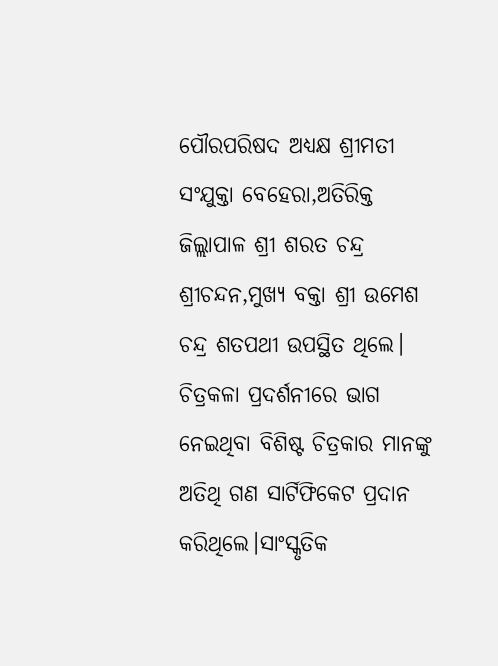ପୌରପରିଷଦ ଅଧ୍ୟକ୍ଷ ଶ୍ରୀମତୀ ସଂଯୁକ୍ତା ବେହେରା,ଅତିରିକ୍ତ ଜିଲ୍ଲାପାଳ ଶ୍ରୀ ଶରତ ଚନ୍ଦ୍ର ଶ୍ରୀଚନ୍ଦନ,ମୁଖ୍ୟ ବକ୍ତା ଶ୍ରୀ ଉମେଶ ଚନ୍ଦ୍ର ଶତପଥୀ ଉପସ୍ଥିତ ଥିଲେ। ଚିତ୍ରକଳା ପ୍ରଦର୍ଶନୀରେ ଭାଗ ନେଇଥିବା ବିଶିଷ୍ଟ ଚିତ୍ରକାର ମାନଙ୍କୁ ଅତିଥି ଗଣ ସାର୍ଟିଫିକେଟ ପ୍ରଦାନ କରିଥିଲେ।ସାଂସ୍କୃତିକ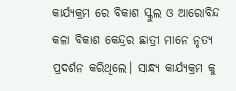କାର୍ଯ୍ୟକ୍ରମ ରେ ବିକାଶ ସ୍କୁଲ ଓ ଆରୋବିନ୍ଦ କଳା ବିକାଶ କେନ୍ଦ୍ରର ଛାତ୍ରୀ ମାନେ ନୃତ୍ୟ ପ୍ରଦର୍ଶନ କରିଥିଲେ। ସାନ୍ଧ୍ୟ କାର୍ଯ୍ୟକ୍ରମ କୁ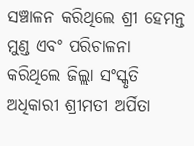ସଞ୍ଚାଳନ କରିଥିଲେ ଶ୍ରୀ ହେମନ୍ତ ମୁଣ୍ଡ ଏବଂ ପରିଚାଳନା କରିଥିଲେ ଜିଲ୍ଲା ସଂସ୍କୃତି ଅଧିକାରୀ ଶ୍ରୀମତୀ ଅର୍ପିତା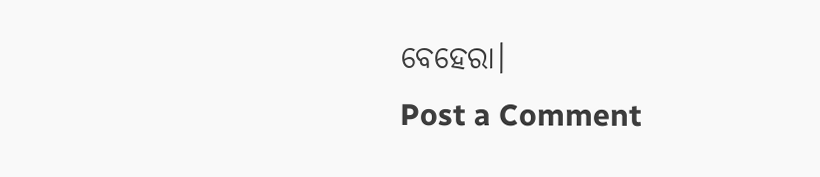ବେହେରା।
Post a Comment